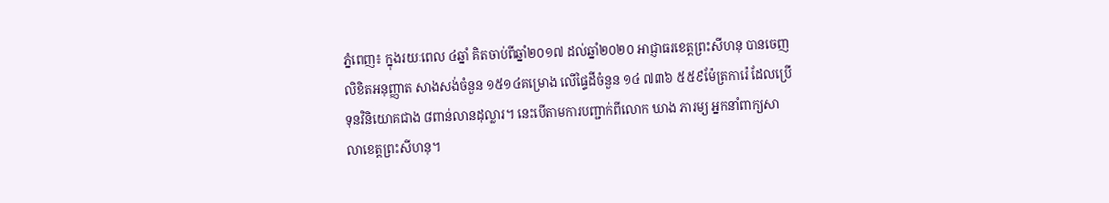ភ្នំពេញ៖ ក្នុងរយៈពេល ៤ឆ្នាំ គិតចាប់ពីឆ្នាំ២០១៧ ដល់ឆ្នាំ២០២០ អាជ្ញាធរខេត្តព្រះសីហនុ បានចេញលិខិតអនុញ្ញាត សាងសង់ចំនួន ១៥១៤គម្រោង លើផ្ទៃដីចំនួន ១៤ ៧៣៦ ៥៥៩ម៉ែត្រការ៉េ ដែលប្រើទុនវិនិយោគជាង ៨ពាន់លានដុល្លារ។ នេះបើតាមការបញ្ជាក់ពីលោក ឃាង ភារម្យ អ្នកនាំពាក្យសាលាខេត្តព្រះសីហនុ។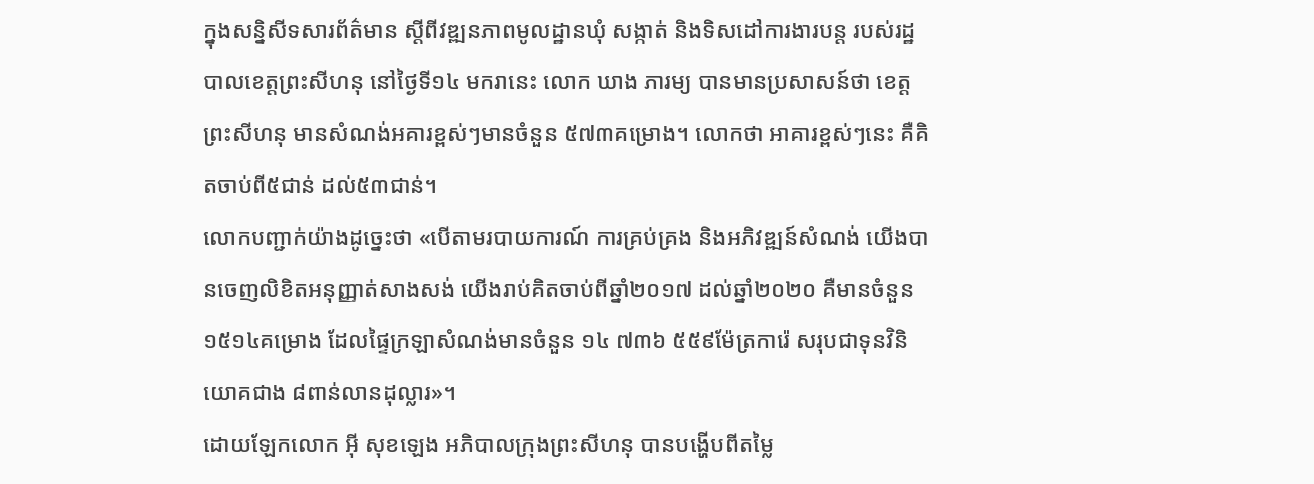ក្នុងសន្និសីទសារព័ត៌មាន ស្តីពីវឌ្ឍនភាពមូលដ្ឋានឃុំ សង្កាត់ និងទិសដៅការងារបន្ត របស់រដ្ឋបាលខេត្តព្រះសីហនុ នៅថ្ងៃទី១៤ មករានេះ លោក ឃាង ភារម្យ បានមានប្រសាសន៍ថា ខេត្តព្រះសីហនុ មានសំណង់អគារខ្ពស់ៗមានចំនួន ៥៧៣គម្រោង។ លោកថា អាគារខ្ពស់ៗនេះ គឺគិតចាប់ពី៥ជាន់ ដល់៥៣ជាន់។
លោកបញ្ជាក់យ៉ាងដូច្នេះថា «បើតាមរបាយការណ៍ ការគ្រប់គ្រង និងអភិវឌ្ឍន៍សំណង់ យើងបានចេញលិខិតអនុញ្ញាត់សាងសង់ យើងរាប់គិតចាប់ពីឆ្នាំ២០១៧ ដល់ឆ្នាំ២០២០ គឺមានចំនួន ១៥១៤គម្រោង ដែលផ្ទៃក្រឡាសំណង់មានចំនួន ១៤ ៧៣៦ ៥៥៩ម៉ែត្រការ៉េ សរុបជាទុនវិនិយោគជាង ៨ពាន់លានដុល្លារ»។
ដោយឡែកលោក អ៊ី សុខឡេង អភិបាលក្រុងព្រះសីហនុ បានបង្ហើបពីតម្លៃ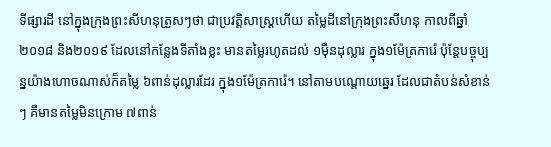ទីផ្សារដី នៅក្នុងក្រុងព្រះសីហនុត្រួសៗថា ជាប្រវត្តិសាស្ត្រហើយ តម្លៃដីនៅក្រុងព្រះសីហនុ កាលពីឆ្នាំ២០១៨ និង២០១៩ ដែលនៅកន្លែងទីតាំងខ្លះ មានតម្លៃរហូតដល់ ១ម៉ឺនដុល្លារ ក្នុង១ម៉ែត្រការ៉េ ប៉ុន្តែបច្ចុប្បន្នយ៉ាងហោចណាស់ក៏តម្លៃ ៦ពាន់ដុល្លារដែរ ក្នុង១ម៉ែត្រការ៉េ។ នៅតាមបណ្ដោយឆ្នេរ ដែលជាតំបន់សំខាន់ៗ គឺមានតម្លៃមិនក្រោម ៧ពាន់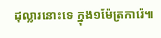ដុល្លារនោះទេ ក្នុង១ម៉ែត្រការ៉េ៕